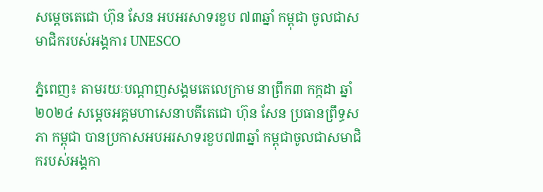សម្ដេចតេជោ ហ៊ុន សែន អបអរសាទរខួប ៧៣ឆ្នាំ កម្ពុជា ចូលជាសមាជិករបស់អង្គការ UNESCO

ភ្នំពេញ៖ តាមរយៈបណ្ដាញសង្គមតេលេក្រាម នាព្រឹក៣ កក្កដា ឆ្នាំ២០២៤ សម្ដេចអគ្គមហាសេនាបតីតេជោ ហ៊ុន សែន ប្រធានព្រឹទ្ធសភា កម្ពុជា បានប្រកាសអបអរសាទរខួប៧៣ឆ្នាំ កម្ពុជាចូលជាសមាជិករបស់អង្គកា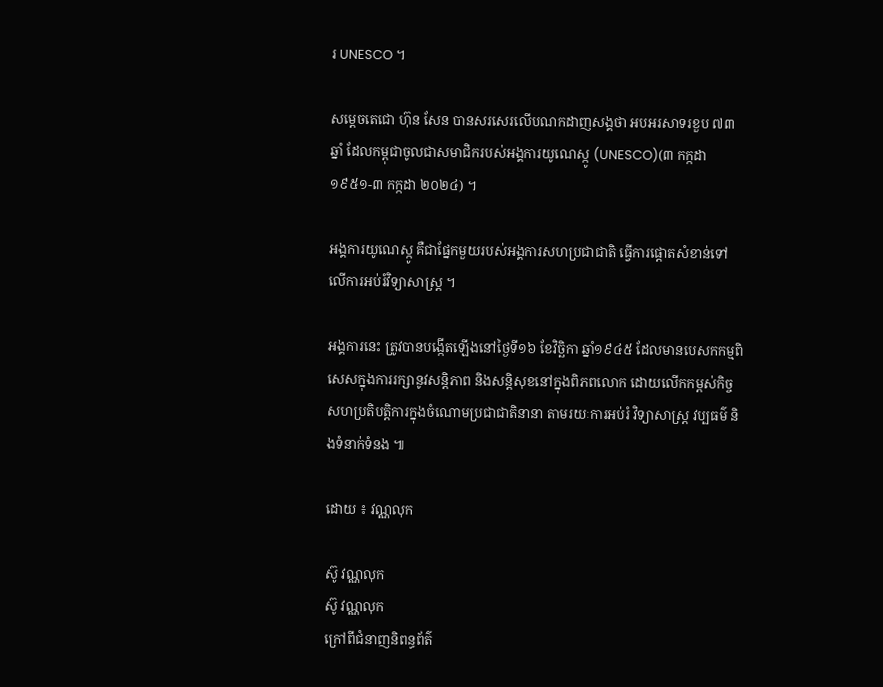រ UNESCO ។

សម្ដេចតេជោ ហ៊ុន សែន បានសរសេរលើបណកដាញសង្គថា អបអរសាទរខួប ៧៣ឆ្នាំ ដែលកម្ពុជាចូលជាសមាជិករបស់អង្គការយូណេស្កូ (UNESCO)(៣ កក្កដា ១៩៥១-៣ កក្កដា ២០២៤) ។

អង្គការយូណេស្កូ គឺជាផ្នែកមួយរបស់អង្គការសហប្រជាជាតិ ធ្វើការផ្តោតសំខាន់ទៅលើការអប់រំវិទ្យាសាស្ត្រ ។

អង្គការនេះ ត្រូវបានបង្កើតឡើងនៅថ្ងៃទី១៦ ខែវិច្ឆិកា ឆ្នាំ១៩៤៥ ដែលមានបេសកកម្មពិសេសក្នុងការរក្សានូវសន្តិភាព និងសន្តិសុខនៅក្នុងពិភពលោក ដោយលើកកម្ពស់កិច្ចសហប្រតិបត្តិការក្នុងចំណោមប្រជាជាតិនានា តាមរយៈការអប់រំ វិទ្យាសាស្ត្រ វប្បធម៌ និងទំនាក់ទំនង ៕

ដោយ ៖ វណ្ណលុក

ស៊ូ វណ្ណលុក
ស៊ូ វណ្ណលុក
ក្រៅពីជំនាញនិពន្ធព័ត៌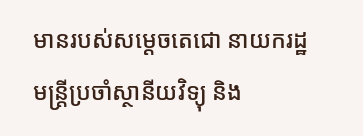មានរបស់សម្ដេចតេជោ នាយករដ្ឋមន្ត្រីប្រចាំស្ថានីយវិទ្យុ និង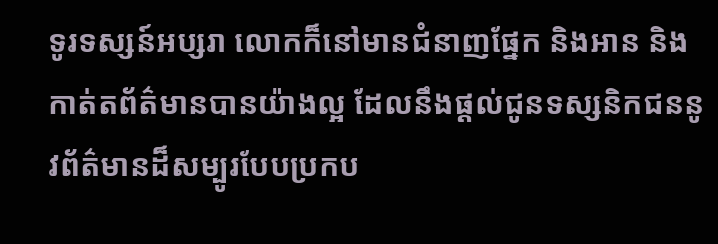ទូរទស្សន៍អប្សរា លោកក៏នៅមានជំនាញផ្នែក និងអាន និងកាត់តព័ត៌មានបានយ៉ាងល្អ ដែលនឹងផ្ដល់ជូនទស្សនិកជននូវព័ត៌មានដ៏សម្បូរបែបប្រកប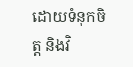ដោយទំនុកចិត្ត និងវិ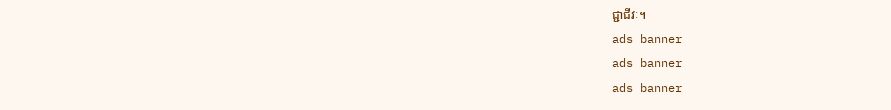ជ្ជាជីវៈ។
ads banner
ads banner
ads banner